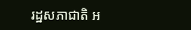រដ្ឋសភាជាតិ អ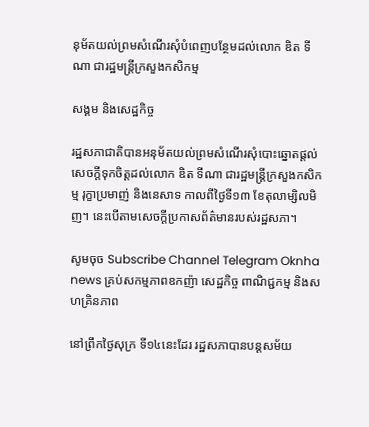នុម័តយល់ព្រមសំណើរសុំបំពេញបន្ថែមដល់លោក ឌិត ទីណា ជារដ្ឋមន្រ្តីក្រសួងកសិកម្ម

សង្គម និងសេដ្ឋកិច្ច

រដ្ឋសភាជាតិបានអនុម័តយល់ព្រមសំណើរសុំបោះឆ្នោតផ្តល់សេចក្តីទុកចិត្តដល់លោក ឌិត ទីណា ជារដ្ឋមន្រ្តីក្រសួងកសិកម្ម រុក្ខាប្រមាញ់ និងនេសាទ កាលពីថ្ងៃទី១៣ ខែតុលាម្សិលមិញ។ នេះបើតាមសេចក្តីប្រកាសព័ត៌មានរបស់រដ្ឋសភា។

សូមចុច Subscribe Channel Telegram Oknha news គ្រប់សកម្មភាពឧកញ៉ា សេដ្ឋកិច្ច ពាណិជ្ជកម្ម និងសហគ្រិនភាព

នៅព្រឹកថ្ងៃសុក្រ ទី១៤នេះដែរ រដ្ឋសភាបានបន្តសម័យ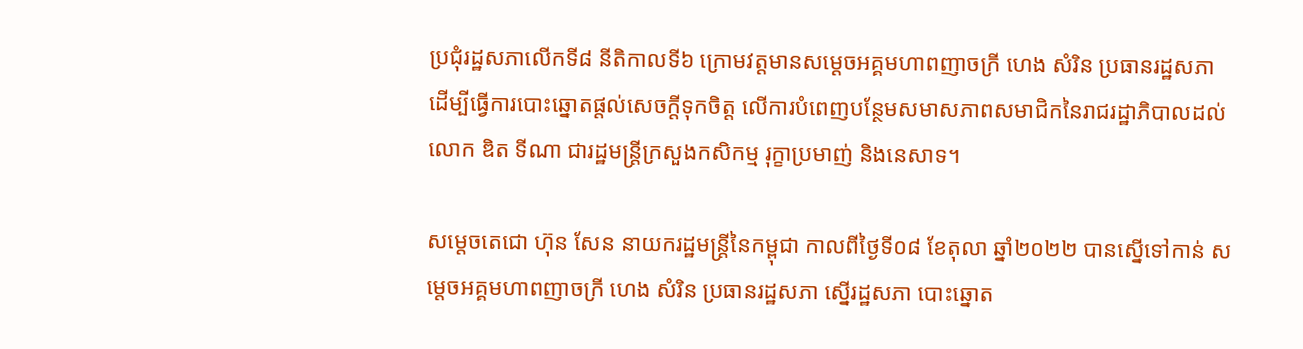ប្រជុំរដ្ឋសភាលើកទី៨ នីតិកាលទី៦ ក្រោមវត្តមានសម្ដេចអគ្គមហាពញាចក្រី ហេង សំរិន ប្រធានរដ្ឋសភា ដើម្បីធ្វើការបោះឆ្នោតផ្តល់សេចក្តីទុកចិត្ត លើការបំពេញបន្ថែមសមាសភាពសមាជិកនៃរាជរដ្ឋាភិបាលដល់ លោក ឌិត ទីណា ជារដ្ឋមន្រ្តីក្រសួងកសិកម្ម រុក្ខាប្រមាញ់ និងនេសាទ។

សម្តេចតេជោ ហ៊ុន សែន នាយករដ្ឋមន្ត្រីនៃកម្ពុជា កាលពីថ្ងៃទី០៨ ខែតុលា ឆ្នាំ២០២២ បានស្នើទៅកាន់ សម្តេចអគ្គមហាពញាចក្រី ហេង សំរិន ប្រធានរដ្ឋសភា ស្នើរដ្ឋសភា បោះឆ្នោត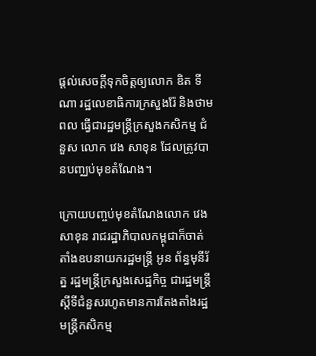ផ្តល់សេចក្តីទុកចិត្តឲ្យលោក ឌិត ទីណា រដ្ឋលេខាធិការក្រសួងរ៉ែ និងថាមពល ធ្វើជារដ្ឋមន្ត្រីក្រសួងកសិកម្ម ជំនួស លោក វេង សាខុន ដែលត្រូវបានបញ្ឈប់មុខតំណែង។

ក្រោយបញ្ចប់មុខតំណែងលោក វេង សាខុន រាជរដ្ឋាភិបាលកម្ពុជាក៏ចាត់តាំងឧបនាយករដ្ឋមន្រ្តី អូន ព័ន្ធមុនីរ័ត្ន រដ្ឋមន្រ្តីក្រសួងសេដ្ឋកិច្ច ជារដ្ឋមន្រ្តីស្តីទីជំនួសរហូតមានការតែងតាំងរដ្ឋមន្រ្តីកសិកម្ម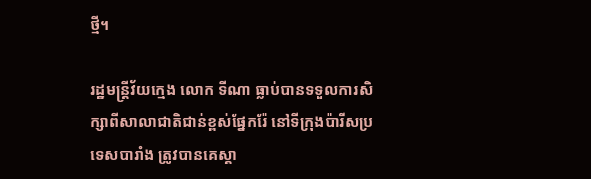ថ្មី។

រដ្ឋមន្ត្រីវ័យក្មេង លោក ទីណា ធ្លាប់បានទទួលការសិក្សាពីសាលាជាតិជាន់ខ្ពស់ផ្នែករ៉ែ នៅទីក្រុងប៉ារីសប្រទេសបារាំង ត្រូវបានគេស្គា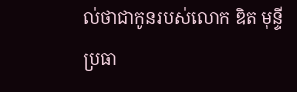ល់ថាជាកូនរបស់លោក ឌិត មុន្ទី ប្រធា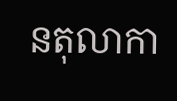នតុលាកា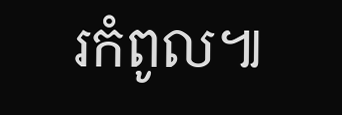រកំពូល៕